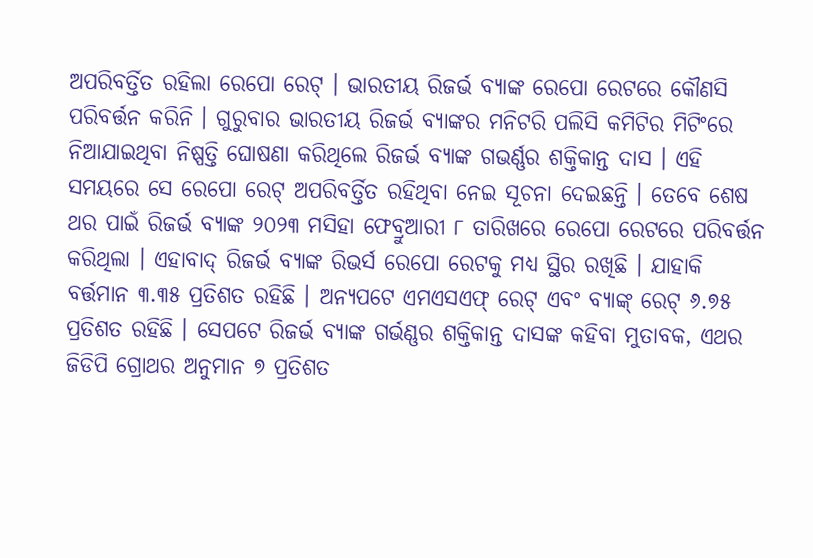ଅପରିବର୍ତ୍ତିତ ରହିଲା ରେପୋ ରେଟ୍ । ଭାରତୀୟ ରିଜର୍ଭ ବ୍ୟାଙ୍କ ରେପୋ ରେଟରେ କୌଣସି ପରିବର୍ତ୍ତନ କରିନି । ଗୁରୁବାର ଭାରତୀୟ ରିଜର୍ଭ ବ୍ୟାଙ୍କର ମନିଟରି ପଲିସି କମିଟିର ମିଟିଂରେ ନିଆଯାଇଥିବା ନିଷ୍ପତ୍ତି ଘୋଷଣା କରିଥିଲେ ରିଜର୍ଭ ବ୍ୟାଙ୍କ ଗଭର୍ଣ୍ଣର ଶକ୍ତିକାନ୍ତ ଦାସ । ଏହି ସମୟରେ ସେ ରେପୋ ରେଟ୍ ଅପରିବର୍ତ୍ତିତ ରହିଥିବା ନେଇ ସୂଚନା ଦେଇଛନ୍ତି । ତେବେ ଶେଷ ଥର ପାଇଁ ରିଜର୍ଭ ବ୍ୟାଙ୍କ ୨୦୨୩ ମସିହା ଫେବ୍ରୁଆରୀ ୮ ତାରିଖରେ ରେପୋ ରେଟରେ ପରିବର୍ତ୍ତନ କରିଥିଲା । ଏହାବାଦ୍ ରିଜର୍ଭ ବ୍ୟାଙ୍କ ରିଭର୍ସ ରେପୋ ରେଟକୁ ମଧ୍ୟ ସ୍ଥିର ରଖିଛି । ଯାହାକି ବର୍ତ୍ତମାନ ୩.୩୫ ପ୍ରତିଶତ ରହିଛି । ଅନ୍ୟପଟେ ଏମଏସଏଫ୍ ରେଟ୍ ଏବଂ ବ୍ୟାଙ୍କ୍ ରେଟ୍ ୬.୭୫ ପ୍ରତିଶତ ରହିଛି । ସେପଟେ ରିଜର୍ଭ ବ୍ୟାଙ୍କ ଗର୍ଭଣ୍ଣର ଶକ୍ତିକାନ୍ତ ଦାସଙ୍କ କହିବା ମୁତାବକ, ଏଥର ଜିଡିପି ଗ୍ରୋଥର ଅନୁମାନ ୭ ପ୍ରତିଶତ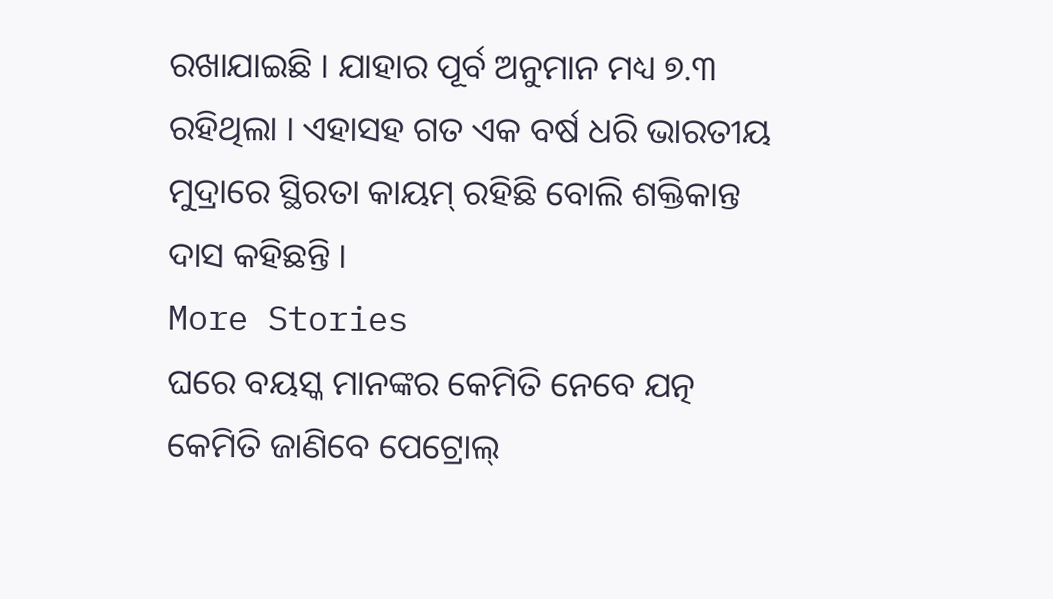ରଖାଯାଇଛି । ଯାହାର ପୂର୍ବ ଅନୁମାନ ମଧ୍ୟ ୭.୩ ରହିଥିଲା । ଏହାସହ ଗତ ଏକ ବର୍ଷ ଧରି ଭାରତୀୟ ମୁଦ୍ରାରେ ସ୍ଥିରତା କାୟମ୍ ରହିଛି ବୋଲି ଶକ୍ତିକାନ୍ତ ଦାସ କହିଛନ୍ତି ।
More Stories
ଘରେ ବୟସ୍କ ମାନଙ୍କର କେମିତି ନେବେ ଯତ୍ନ
କେମିତି ଜାଣିବେ ପେଟ୍ରୋଲ୍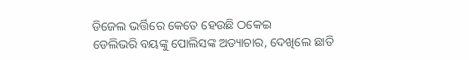ଡିଜେଲ ଭର୍ତ୍ତିରେ କେତେ ହେଉଛି ଠକେଇ
ଡେଲିଭରି ବୟଙ୍କୁ ପୋଲିସଙ୍କ ଅତ୍ୟାଚାର, ଦେଖିଲେ ଛାତି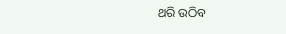ଥରି ଉଠିବ